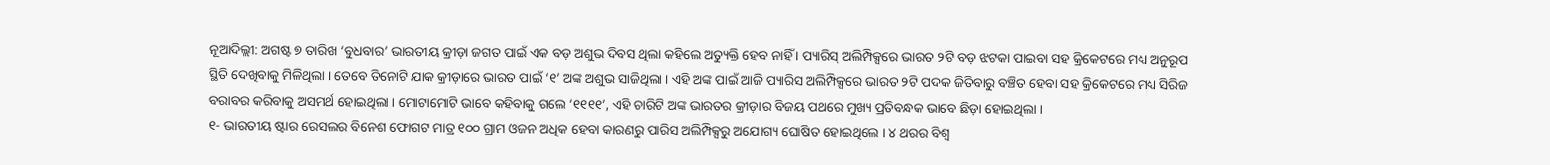ନୂଆଦିଲ୍ଲୀ: ଅଗଷ୍ଟ ୭ ତାରିଖ ‘ବୁଧବାର’ ଭାରତୀୟ କ୍ରୀଡ଼ା ଜଗତ ପାଇଁ ଏକ ବଡ଼ ଅଶୁଭ ଦିବସ ଥିଲା କହିଲେ ଅତ୍ୟୁକ୍ତି ହେବ ନାହିଁ । ପ୍ୟାରିସ୍ ଅଲିମ୍ପିକ୍ସରେ ଭାରତ ୨ଟି ବଡ଼ ଝଟକା ପାଇବା ସହ କ୍ରିକେଟରେ ମଧ୍ୟ ଅନୁରୂପ ସ୍ଥିତି ଦେଖିବାକୁ ମିଳିଥିଲା । ତେବେ ତିନୋଟି ଯାକ କ୍ରୀଡ଼ାରେ ଭାରତ ପାଇଁ ‘୧’ ଅଙ୍କ ଅଶୁଭ ସାଜିଥିଲା । ଏହି ଅଙ୍କ ପାଇଁ ଆଜି ପ୍ୟାରିସ ଅଲିମ୍ପିକ୍ସରେ ଭାରତ ୨ଟି ପଦକ ଜିତିବାରୁ ବଞ୍ଚିତ ହେବା ସହ କ୍ରିକେଟରେ ମଧ୍ୟ ସିରିଜ ବରାବର କରିବାକୁ ଅସମର୍ଥ ହୋଇଥିଲା । ମୋଟାମୋଟି ଭାବେ କହିବାକୁ ଗଲେ ‘୧୧୧୧’, ଏହି ଚାରିଟି ଅଙ୍କ ଭାରତର କ୍ରୀଡ଼ାର ବିଜୟ ପଥରେ ମୁଖ୍ୟ ପ୍ରତିବନ୍ଧକ ଭାବେ ଛିଡ଼ା ହୋଇଥିଲା ।
୧- ଭାରତୀୟ ଷ୍ଟାର ରେସଲର ବିନେଶ ଫୋଗଟ ମାତ୍ର ୧୦୦ ଗ୍ରାମ ଓଜନ ଅଧିକ ହେବା କାରଣରୁ ପାରିସ ଅଲିମ୍ପିକ୍ସରୁ ଅଯୋଗ୍ୟ ଘୋଷିତ ହୋଇଥିଲେ । ୪ ଥରର ବିଶ୍ୱ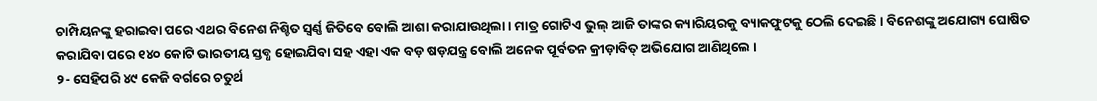ଚାମ୍ପିୟନଙ୍କୁ ହରାଇବା ପରେ ଏଥର ବିନେଶ ନିଶ୍ଚିତ ସ୍ୱର୍ଣ୍ଣ ଜିତିବେ ବୋଲି ଆଶା କରାଯାଉଥିଲା । ମାତ୍ର ଗୋଟିଏ ଭୁଲ୍ ଆଜି ତାଙ୍କର କ୍ୟାରିୟରକୁ ବ୍ୟାକଫୁଟକୁ ଠେଲି ଦେଇଛି । ବିନେଶଙ୍କୁ ଅଯୋଗ୍ୟ ଘୋଷିତ କରାଯିବା ପରେ ୧୪୦ କୋଟି ଭାରତୀୟ ସ୍ତବ୍ଧ ହୋଇଯିବା ସହ ଏହା ଏକ ବଡ଼ ଷଡ଼ଯନ୍ତ୍ର ବୋଲି ଅନେକ ପୂର୍ବତନ କ୍ରୀଡ଼ାବିତ୍ ଅଭିଯୋଗ ଆଣିଥିଲେ ।
୨- ସେହିପରି ୪୯ କେଜି ବର୍ଗରେ ଚତୁର୍ଥ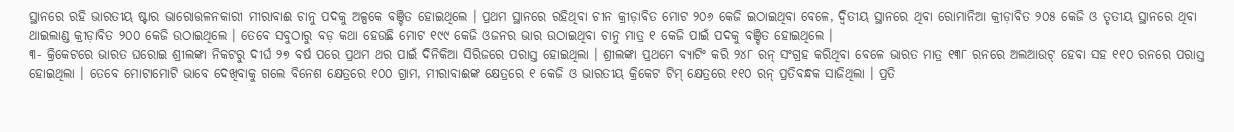ସ୍ଥାନରେ ରହି ଭାରତୀୟ ଷ୍ଟାର ଭାରୋତ୍ତଳନକାରୀ ମୀରାବାଈ ଚାନୁ ପଦକୁ ଅଳ୍ପକେ ବଞ୍ଚିତ ହୋଇଥିଲେ । ପ୍ରଥମ ସ୍ଥାନରେ ରହିଥିବା ଚୀନ କ୍ରୀଡ଼ାବିତ ମୋଟ ୨୦୬ କେଜି ଇଠାଇଥିବା ବେଳେ, ଦ୍ୱିତୀୟ ସ୍ଥାନରେ ଥିବା ରୋମାନିଆ କ୍ରୀଡ଼ାବିତ ୨୦୫ କେଜି ଓ ତୃତୀୟ ସ୍ଥାନରେ ଥିବା ଥାଇଲାଣ୍ଡ କ୍ରୀଡ଼ାବିତ ୨୦୦ କେଜି ଉଠାଇଥିଲେ । ତେବେ ସବୁଠାରୁ ବଡ଼ କଥା ହେଉଛି ମୋଟ ୧୯୯ କେଜି ଓଜନର ଭାର ଉଠାଇଥିବା ଚାନୁ ମାତ୍ର ୧ କେଜି ପାଇଁ ପଦକୁ ବଞ୍ଚିତ ହୋଇଥିଲେ ।
୩- କ୍ରିକେଟରେ ଭାରତ ଘରୋଇ ଶ୍ରୀଲଙ୍କା ନିକଟରୁ ଦୀର୍ଘ ୨୭ ବର୍ଷ ପରେ ପ୍ରଥମ ଥର ପାଇଁ ଦିନିକିଆ ସିରିଜରେ ପରାସ୍ତ ହୋଇଥିଲା । ଶ୍ରୀଲଙ୍କା ପ୍ରଥମେ ବ୍ୟାଟିଂ କରି ୨୪୮ ରନ୍ ସଂଗ୍ରହ କରିଥିବା ବେଳେ ଭାରତ ମାତ୍ର ୧୩୮ ରନରେ ଅଲଆଉଟ୍ ହେବା ସହ ୧୧୦ ରନରେ ପରାସ୍ତ ହୋଇଥିଲା । ତେବେ ମୋଟାମୋଟି ଭାବେ ଦେଖିବାକୁ ଗଲେ ବିନେଶ କ୍ଷେତ୍ରରେ ୧୦୦ ଗ୍ରାମ, ମୀରାବାଈଙ୍କ କ୍ଷେତ୍ରରେ ୧ କେଜି ଓ ଭାରତୀୟ କ୍ରିକେଟ ଟିମ୍ କ୍ଷେତ୍ରରେ ୧୧୦ ରନ୍ ପ୍ରତିବନ୍ଧକ ସାଜିଥିଲା । ପ୍ରତି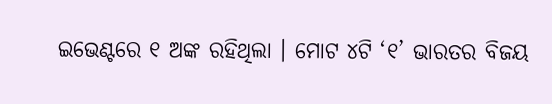ଇଭେଣ୍ଟରେ ୧ ଅଙ୍କ ରହିଥିଲା । ମୋଟ ୪ଟି ‘୧’ ଭାରତର ବିଜୟ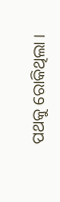ପଥକୁ ରୋକିଥିଲା ।